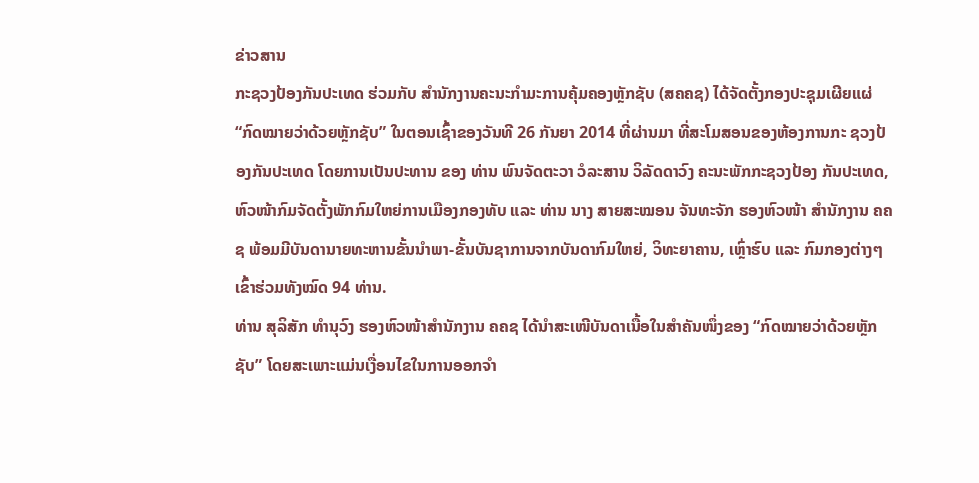ຂ່າວສານ
ກະຊວງປ້ອງກັນປະເທດ ຮ່ວມກັບ ສຳນັກງານຄະນະກຳມະການຄຸ້ມຄອງຫຼັກຊັບ (ສຄຄຊ) ໄດ້ຈັດຕັ້ງກອງປະຊຸມເຜີຍແຜ່ “ກົດໝາຍວ່າດ້ວຍຫຼັກຊັບ” ໃນຕອນເຊົ້າຂອງວັນທີ 26 ກັນຍາ 2014 ທີ່ຜ່ານມາ ທີ່ສະໂມສອນຂອງຫ້ອງການກະ ຊວງປ້ອງກັນປະເທດ ໂດຍການເປັນປະທານ ຂອງ ທ່ານ ພົນຈັດຕະວາ ວໍລະສານ ວິລັດດາວົງ ຄະນະພັກກະຊວງປ້ອງ ກັນປະເທດ, ຫົວໜ້າກົມຈັດຕັ້ງພັກກົມໃຫຍ່ການເມືອງກອງທັບ ແລະ ທ່ານ ນາງ ສາຍສະໝອນ ຈັນທະຈັກ ຮອງຫົວໜ້າ ສຳນັກງານ ຄຄຊ ພ້ອມມີບັນດານາຍທະຫານຂັ້ນນຳພາ-ຂັ້ນບັນຊາການຈາກບັນດາກົມໃຫຍ່, ວິທະຍາຄານ, ເຫຼົ່າຮົບ ແລະ ກົມກອງຕ່າງໆເຂົ້າຮ່ວມທັງໝົດ 94 ທ່ານ.
ທ່ານ ສຸລິສັກ ທຳນຸວົງ ຮອງຫົວໜ້າສຳນັກງານ ຄຄຊ ໄດ້ນຳສະເໜີບັນດາເນື້ອໃນສຳຄັນໜຶ່ງຂອງ “ກົດໝາຍວ່າດ້ວຍຫຼັກ ຊັບ” ໂດຍສະເພາະແມ່ນເງື່ອນໄຂໃນການອອກຈຳ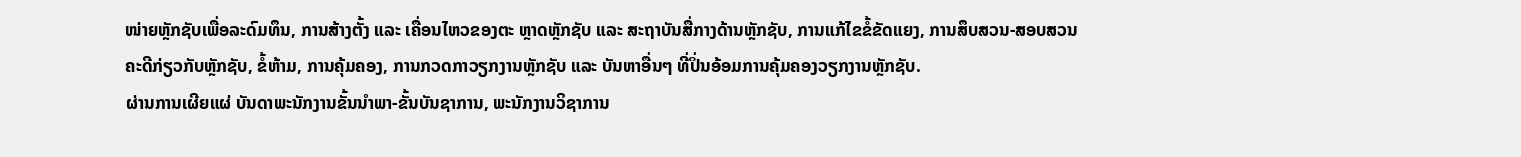ໜ່າຍຫຼັກຊັບເພື່ອລະດົມທຶນ, ການສ້າງຕັ້ງ ແລະ ເຄື່ອນໄຫວຂອງຕະ ຫຼາດຫຼັກຊັບ ແລະ ສະຖາບັນສື່ກາງດ້ານຫຼັກຊັບ, ການແກ້ໄຂຂໍ້ຂັດແຍງ, ການສຶບສວນ-ສອບສວນຄະດີກ່ຽວກັບຫຼັກຊັບ, ຂໍ້ຫ້າມ, ການຄຸ້ມຄອງ, ການກວດກາວຽກງານຫຼັກຊັບ ແລະ ບັນຫາອື່ນໆ ທີ່ປິ່ນອ້ອມການຄຸ້ມຄອງວຽກງານຫຼັກຊັບ.
ຜ່ານການເຜີຍແຜ່ ບັນດາພະນັກງານຂັ້ນນຳພາ-ຂັ້ນບັນຊາການ, ພະນັກງານວິຊາການ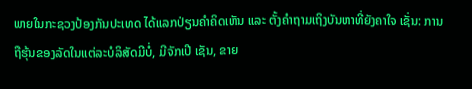ພາຍໃນກະຊວງປ້ອງກັນປະເທດ ໄດ້ແລກປ່ຽນຄຳຄິດເຫັນ ແລະ ຕັ້ງຄຳຖາມເຖິງບັນຫາທີ່ຍັງຄາໃຈ ເຊັ່ນ: ການຖືຮຸ້ນຂອງລັດໃນແຕ່ລະບໍລິສັດມີບໍ່, ມີຈັກເປີ ເຊັນ, ຂາຍ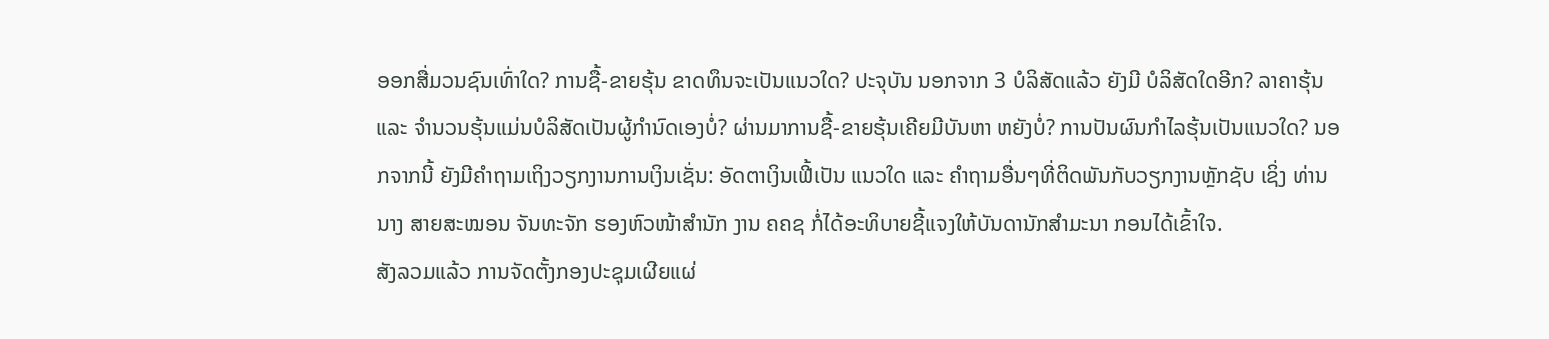ອອກສື່ມວນຊົນເທົ່າໃດ? ການຊື້-ຂາຍຮຸ້ນ ຂາດທຶນຈະເປັນແນວໃດ? ປະຈຸບັນ ນອກຈາກ 3 ບໍລິສັດແລ້ວ ຍັງມີ ບໍລິສັດໃດອີກ? ລາຄາຮຸ້ນ ແລະ ຈຳນວນຮຸ້ນແມ່ນບໍລິສັດເປັນຜູ້ກຳນົດເອງບໍ່? ຜ່ານມາການຊື້-ຂາຍຮຸ້ນເຄີຍມີບັນຫາ ຫຍັງບໍ່? ການປັນຜົນກຳໄລຮຸ້ນເປັນແນວໃດ? ນອກຈາກນີ້ ຍັງມີຄຳຖາມເຖິງວຽກງານການເງິນເຊັ່ນ: ອັດຕາເງິນເຟີ້ເປັນ ແນວໃດ ແລະ ຄຳຖາມອື່ນໆທີ່ຕິດພັນກັບວຽກງານຫຼັກຊັບ ເຊິ່ງ ທ່ານ ນາງ ສາຍສະໝອນ ຈັນທະຈັກ ຮອງຫົວໜ້າສຳນັກ ງານ ຄຄຊ ກໍ່ໄດ້ອະທິບາຍຊີ້ແຈງໃຫ້ບັນດານັກສຳມະນາ ກອນໄດ້ເຂົ້າໃຈ.
ສັງລວມແລ້ວ ການຈັດຕັ້ງກອງປະຊຸມເຜີຍແຜ່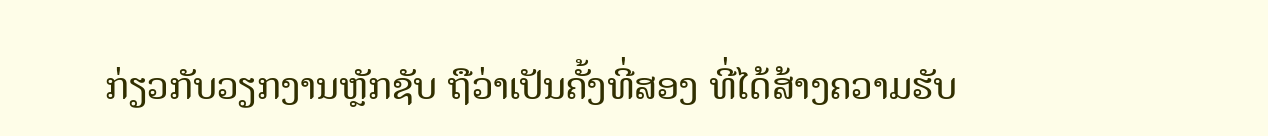ກ່ຽວກັບວຽກງານຫຼັກຊັບ ຖືວ່າເປັນຄັ້ງທີ່ສອງ ທີ່ໄດ້ສ້າງຄວາມຮັບ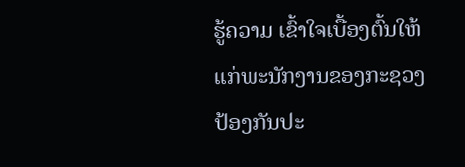ຮູ້ຄວາມ ເຂົ້າໃຈເບື້ອງຕົ້ນໃຫ້ແກ່ພະນັກງານຂອງກະຊວງປ້ອງກັນປະ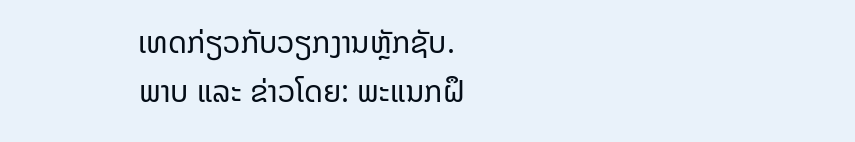ເທດກ່ຽວກັບວຽກງານຫຼັກຊັບ.
ພາບ ແລະ ຂ່າວໂດຍ: ພະແນກຝຶ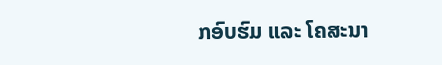ກອົບຮົມ ແລະ ໂຄສະນາ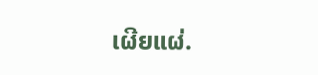ເຜີຍແຜ່.